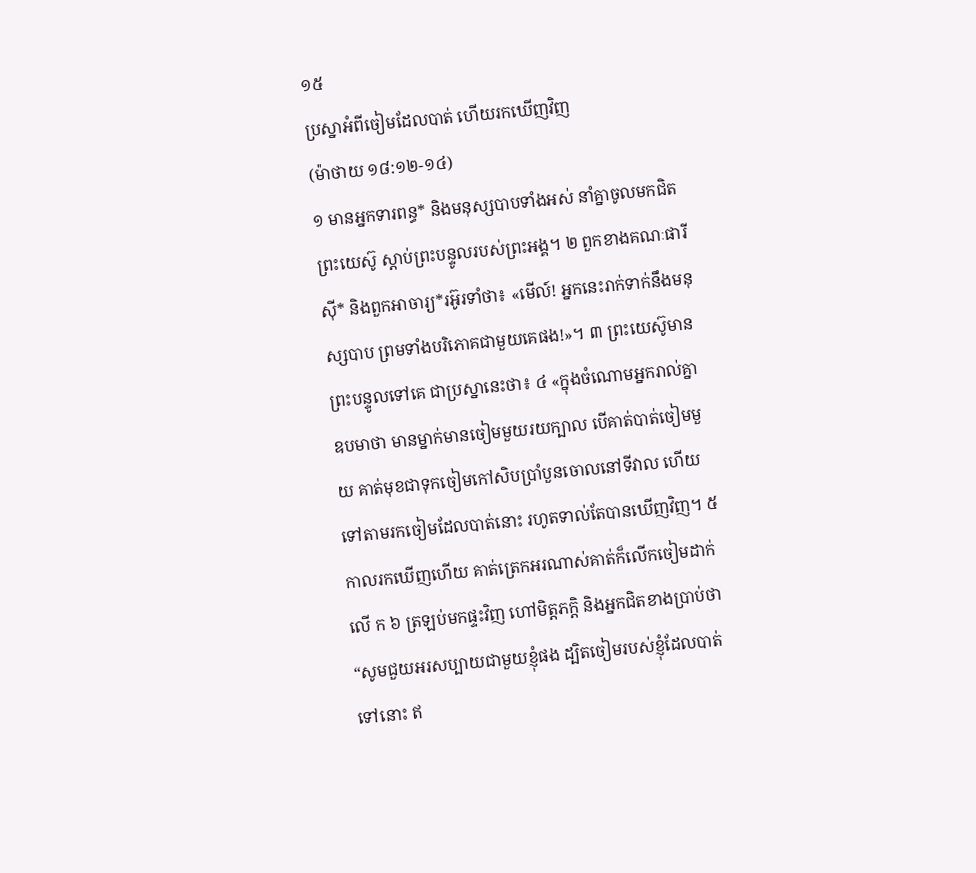១៥
ប្រស្នាអំពីចៀមដែលបាត់ ហើយរកឃើញវិញ
(ម៉ាថាយ ១៨:១២-១៤)
១ មានអ្នកទារពន្ធ* និងមនុស្សបាបទាំងអស់ នាំគ្នាចូលមកជិតព្រះយេស៊ូ ស្ដាប់ព្រះបន្ទូលរបស់ព្រះអង្គ។ ២ ពួកខាងគណៈផារីស៊ី* និងពួកអាចារ្យ*រអ៊ូរទាំថា៖ «មើល៍! អ្នកនេះរាក់ទាក់នឹងមនុស្សបាប ព្រមទាំងបរិភោគជាមួយគេផង!»។ ៣ ព្រះយេស៊ូមានព្រះបន្ទូលទៅគេ ជាប្រស្នានេះថា៖ ៤ «ក្នុងចំណោមអ្នករាល់គ្នា ឧបមាថា មានម្នាក់មានចៀមមួយរយក្បាល បើគាត់បាត់ចៀមមួយ គាត់មុខជាទុកចៀមកៅសិបប្រាំបួនចោលនៅទីវាល ហើយទៅតាមរកចៀមដែលបាត់នោះ រហូតទាល់តែបានឃើញវិញ។ ៥ កាលរកឃើញហើយ គាត់ត្រេកអរណាស់គាត់ក៏លើកចៀមដាក់លើ ក ៦ ត្រឡប់មកផ្ទះវិញ ហៅមិត្តភក្ដិ និងអ្នកជិតខាងប្រាប់ថា “សូមជួយអរសប្បាយជាមួយខ្ញុំផង ដ្បិតចៀមរបស់ខ្ញុំដែលបាត់ទៅនោះ ឥ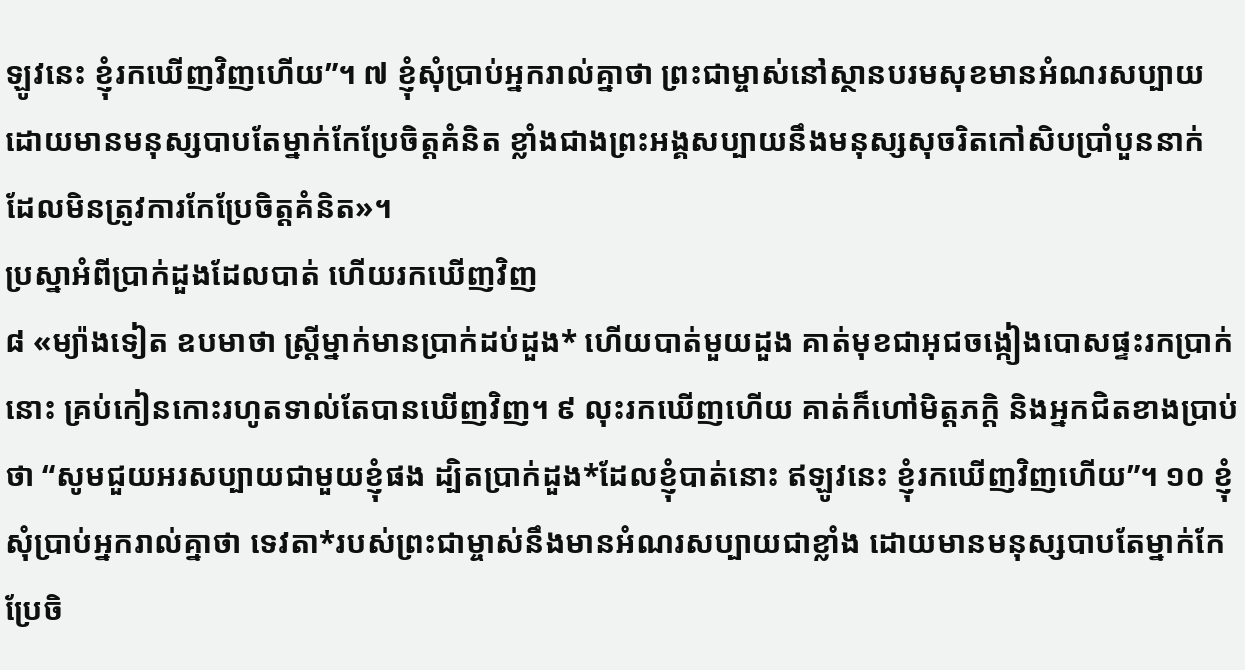ឡូវនេះ ខ្ញុំរកឃើញវិញហើយ”។ ៧ ខ្ញុំសុំប្រាប់អ្នករាល់គ្នាថា ព្រះជាម្ចាស់នៅស្ថានបរមសុខមានអំណរសប្បាយ ដោយមានមនុស្សបាបតែម្នាក់កែប្រែចិត្តគំនិត ខ្លាំងជាងព្រះអង្គសប្បាយនឹងមនុស្សសុចរិតកៅសិបប្រាំបួននាក់ ដែលមិនត្រូវការកែប្រែចិត្តគំនិត»។
ប្រស្នាអំពីប្រាក់ដួងដែលបាត់ ហើយរកឃើញវិញ
៨ «ម្យ៉ាងទៀត ឧបមាថា ស្ត្រីម្នាក់មានប្រាក់ដប់ដួង* ហើយបាត់មួយដួង គាត់មុខជាអុជចង្កៀងបោសផ្ទះរកប្រាក់នោះ គ្រប់កៀនកោះរហូតទាល់តែបានឃើញវិញ។ ៩ លុះរកឃើញហើយ គាត់ក៏ហៅមិត្តភក្ដិ និងអ្នកជិតខាងប្រាប់ថា “សូមជួយអរសប្បាយជាមួយខ្ញុំផង ដ្បិតប្រាក់ដួង*ដែលខ្ញុំបាត់នោះ ឥឡូវនេះ ខ្ញុំរកឃើញវិញហើយ”។ ១០ ខ្ញុំសុំប្រាប់អ្នករាល់គ្នាថា ទេវតា*របស់ព្រះជាម្ចាស់នឹងមានអំណរសប្បាយជាខ្លាំង ដោយមានមនុស្សបាបតែម្នាក់កែប្រែចិ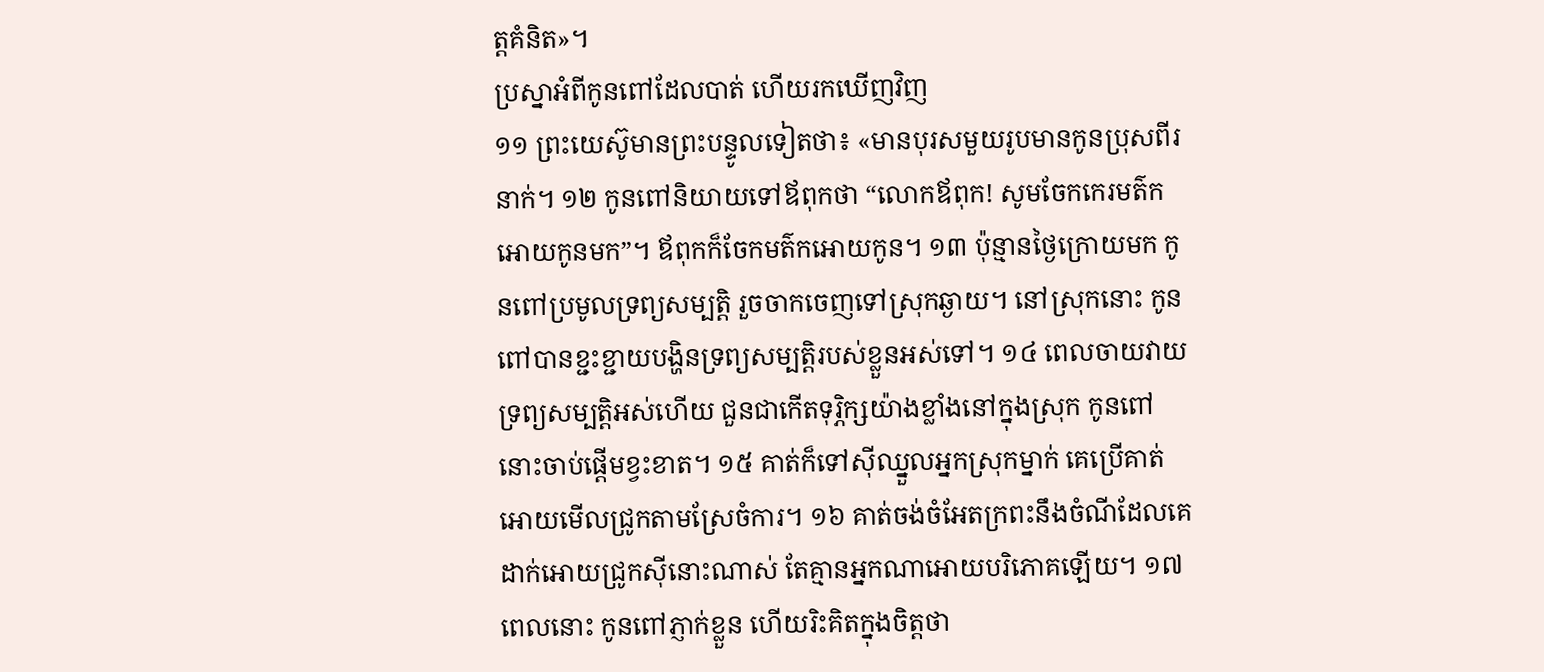ត្តគំនិត»។
ប្រស្នាអំពីកូនពៅដែលបាត់ ហើយរកឃើញវិញ
១១ ព្រះយេស៊ូមានព្រះបន្ទូលទៀតថា៖ «មានបុរសមួយរូបមានកូនប្រុសពីរនាក់។ ១២ កូនពៅនិយាយទៅឪពុកថា “លោកឪពុក! សូមចែកកេរមត៌កអោយកូនមក”។ ឪពុកក៏ចែកមត៌កអោយកូន។ ១៣ ប៉ុន្មានថ្ងៃក្រោយមក កូនពៅប្រមូលទ្រព្យសម្បត្តិ រួចចាកចេញទៅស្រុកឆ្ងាយ។ នៅស្រុកនោះ កូនពៅបានខ្ជះខ្ជាយបង្ហិនទ្រព្យសម្បត្តិរបស់ខ្លួនអស់ទៅ។ ១៤ ពេលចាយវាយទ្រព្យសម្បត្តិអស់ហើយ ជួនជាកើតទុរ្ភិក្សយ៉ាងខ្លាំងនៅក្នុងស្រុក កូនពៅនោះចាប់ផ្ដើមខ្វះខាត។ ១៥ គាត់ក៏ទៅស៊ីឈ្នួលអ្នកស្រុកម្នាក់ គេប្រើគាត់អោយមើលជ្រូកតាមស្រែចំការ។ ១៦ គាត់ចង់ចំអែតក្រពះនឹងចំណីដែលគេដាក់អោយជ្រូកស៊ីនោះណាស់ តែគ្មានអ្នកណាអោយបរិភោគឡើយ។ ១៧ ពេលនោះ កូនពៅភ្ញាក់ខ្លួន ហើយរិះគិតក្នុងចិត្តថា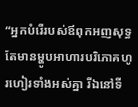“អ្នកបំរើរបស់ឪពុកអញសុទ្ធតែមានម្ហូបអាហារបរិភោគហូរហៀរទាំងអស់គ្នា រីឯនៅទី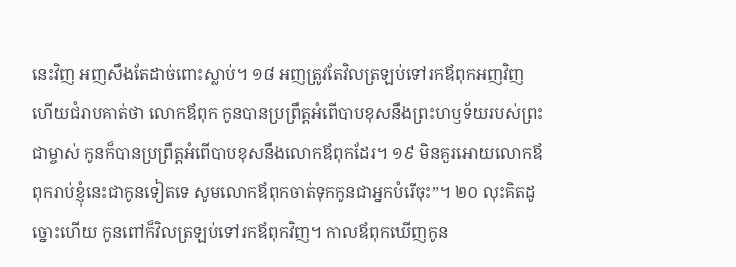នេះវិញ អញសឹងតែដាច់ពោះស្លាប់។ ១៨ អញត្រូវតែវិលត្រឡប់ទៅរកឪពុកអញវិញ ហើយជំរាបគាត់ថា លោកឪពុក កូនបានប្រព្រឹត្តអំពើបាបខុសនឹងព្រះហឫទ័យរបស់ព្រះជាម្ចាស់ កូនក៏បានប្រព្រឹត្តអំពើបាបខុសនឹងលោកឪពុកដែរ។ ១៩ មិនគួរអោយលោកឪពុករាប់ខ្ញុំនេះជាកូនទៀតទេ សូមលោកឪពុកចាត់ទុកកូនជាអ្នកបំរើចុះ”។ ២០ លុះគិតដូច្នោះហើយ កូនពៅក៏វិលត្រឡប់ទៅរកឪពុកវិញ។ កាលឪពុកឃើញកូន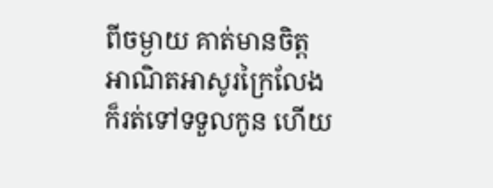ពីចម្ងាយ គាត់មានចិត្តអាណិតអាសូរក្រៃលែងក៏រត់ទៅទទួលកូន ហើយ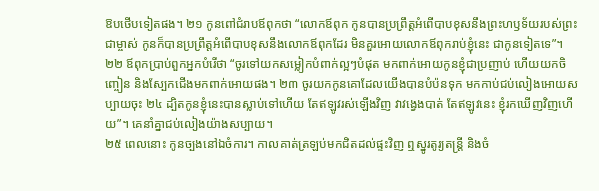ឱបថើបទៀតផង។ ២១ កូនពៅជំរាបឪពុកថា “លោកឪពុក កូនបានប្រព្រឹត្តអំពើបាបខុសនឹងព្រះហឫទ័យរបស់ព្រះជាម្ចាស់ កូនក៏បានប្រព្រឹត្តអំពើបាបខុសនឹងលោកឪពុកដែរ មិនគួរអោយលោកឪពុករាប់ខ្ញុំនេះ ជាកូនទៀតទេ”។ ២២ ឪពុកប្រាប់ពួកអ្នកបំរើថា “ចូរទៅយកសម្លៀកបំពាក់ល្អៗបំផុត មកពាក់អោយកូនខ្ញុំជាប្រញាប់ ហើយយកចិញ្ចៀន និងស្បែកជើងមកពាក់អោយផង។ ២៣ ចូរយកកូនគោដែលយើងបានបំប៉នទុក មកកាប់ជប់លៀងអោយសប្បាយចុះ ២៤ ដ្បិតកូនខ្ញុំនេះបានស្លាប់ទៅហើយ តែឥឡូវរស់ឡើងវិញ វាវង្វេងបាត់ តែឥឡូវនេះ ខ្ញុំរកឃើញវិញហើយ”។ គេនាំគ្នាជប់លៀងយ៉ាងសប្បាយ។
២៥ ពេលនោះ កូនច្បងនៅឯចំការ។ កាលគាត់ត្រឡប់មកជិតដល់ផ្ទះវិញ ឮស្នូរតូរ្យតន្ត្រី និងចំ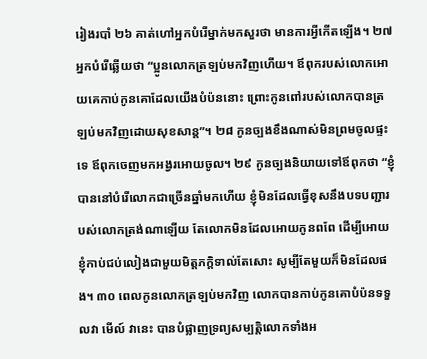រៀងរបាំ ២៦ គាត់ហៅអ្នកបំរើម្នាក់មកសួរថា មានការអ្វីកើតឡើង។ ២៧ អ្នកបំរើឆ្លើយថា “ប្អូនលោកត្រឡប់មកវិញហើយ។ ឪពុករបស់លោកអោយគេកាប់កូនគោដែលយើងបំប៉ននោះ ព្រោះកូនពៅរបស់លោកបានត្រឡប់មកវិញដោយសុខសាន្ត”។ ២៨ កូនច្បងខឹងណាស់មិនព្រមចូលផ្ទះទេ ឪពុកចេញមកអង្វរអោយចូល។ ២៩ កូនច្បងនិយាយទៅឪពុកថា “ខ្ញុំបាននៅបំរើលោកជាច្រើនឆ្នាំមកហើយ ខ្ញុំមិនដែលធ្វើខុសនឹងបទបញ្ជារបស់លោកត្រង់ណាឡើយ តែលោកមិនដែលអោយកូនពពែ ដើម្បីអោយខ្ញុំកាប់ជប់លៀងជាមួយមិត្តភក្ដិទាល់តែសោះ សូម្បីតែមួយក៏មិនដែលផង។ ៣០ ពេលកូនលោកត្រឡប់មកវិញ លោកបានកាប់កូនគោបំប៉នទទួលវា មើល៍ វានេះ បានបំផ្លាញទ្រព្យសម្បត្តិលោកទាំងអ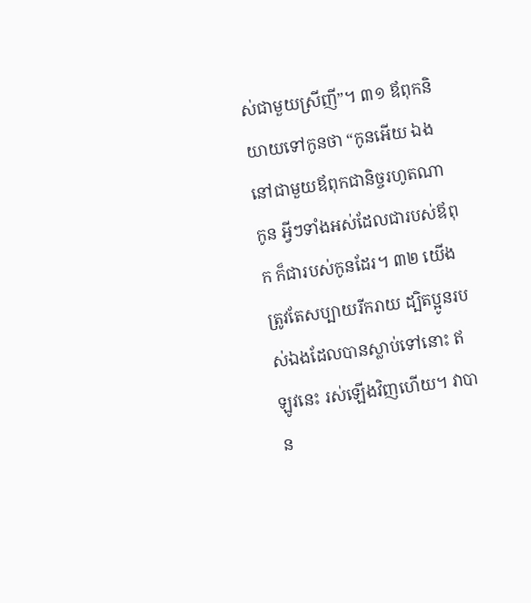ស់ជាមួយស្រីញី”។ ៣១ ឪពុកនិយាយទៅកូនថា “កូនអើយ ឯងនៅជាមួយឪពុកជានិច្ចរហូតណាកូន អ្វីៗទាំងអស់ដែលជារបស់ឪពុក ក៏ជារបស់កូនដែរ។ ៣២ យើងត្រូវតែសប្បាយរីករាយ ដ្បិតប្អូនរបស់ឯងដែលបានស្លាប់ទៅនោះ ឥឡូវនេះ រស់ឡើងវិញហើយ។ វាបាន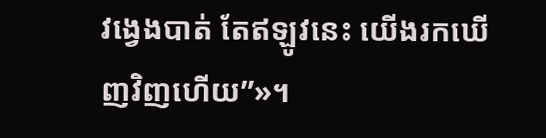វង្វេងបាត់ តែឥឡូវនេះ យើងរកឃើញវិញហើយ”»។